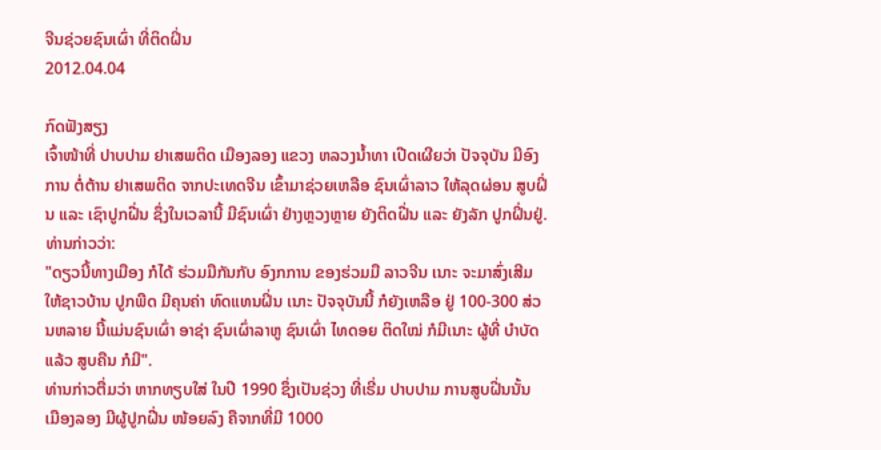ຈີນຊ່ວຍຊົນເຜົ່າ ທີ່ຕິດຝິ່ນ
2012.04.04

ກົດຟັງສຽງ
ເຈົ້າໜ້າທີ່ ປາບປາມ ຢາເສພຕິດ ເມືອງລອງ ແຂວງ ຫລວງນໍ້າທາ ເປີດເຜີຍວ່າ ປັຈຈຸບັນ ມີອົງການ ຕໍ່ຕ້ານ ຢາເສພຕິດ ຈາກປະເທດຈີນ ເຂົ້າມາຊ່ວຍເຫລືອ ຊົນເຜົ່າລາວ ໃຫ້ລຸດຜ່ອນ ສູບຝິ່ນ ແລະ ເຊົາປູກຝີ່ນ ຊຶ່ງໃນເວລານີ້ ມີຊົນເຜົ່າ ຢ່າງຫຼວງຫຼາຍ ຍັງຕິດຝີ່ນ ແລະ ຍັງລັກ ປູກຝິ່ນຢູ່. ທ່ານກ່າວວ່າ:
"ດຽວນີ້ທາງເມືອງ ກໍໄດ້ ຮ່ວມມືກັນກັບ ອົງກການ ຂອງຮ່ວມມື ລາວຈີນ ເນາະ ຈະມາສົ່ງເສີມ ໃຫ້ຊາວບ້ານ ປູກພືດ ມີຄຸນຄ່າ ທົດແທນຝິ່ນ ເນາະ ປັຈຈຸບັນນີ້ ກໍຍັງເຫລືອ ຢູ່ 100-300 ສ່ວນຫລາຍ ນີ້ແມ່ນຊົນເຜົ່າ ອາຊ່າ ຊົນເຜົ່າລາຫູ ຊົນເຜົ່າ ໄທດອຍ ຕິດໃໝ່ ກໍມີເນາະ ຜູ້ທີ່ ບໍາບັດແລ້ວ ສູບຄືນ ກໍມີ".
ທ່ານກ່າວຕື່ມວ່າ ຫາກທຽບໃສ່ ໃນປີ 1990 ຊຶ່ງເປັນຊ່ວງ ທີ່ເຣີ່ມ ປາບປາມ ການສູບຝີ່ນນັ້ນ ເມືອງລອງ ມີຜູ້ປູກຝີ່ນ ໜ້ອຍລົງ ຄືຈາກທີ່ມີ 1000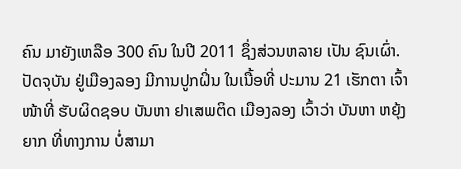ຄົນ ມາຍັງເຫລືອ 300 ຄົນ ໃນປີ 2011 ຊຶ່ງສ່ວນຫລາຍ ເປັນ ຊົນເຜົ່າ. ປັດຈຸບັນ ຢູ່ເມືອງລອງ ມີການປູກຝິ່ນ ໃນເນື້ອທີ່ ປະມານ 21 ເຮັກຕາ ເຈົ້າໜ້າທີ່ ຮັບຜິດຊອບ ບັນຫາ ຢາເສພຕິດ ເມືອງລອງ ເວົ້າວ່າ ບັນຫາ ຫຍຸ້ງຍາກ ທີ່ທາງການ ບໍ່ສາມາ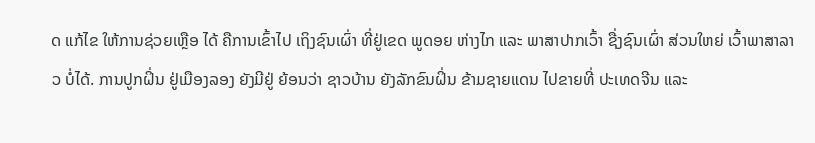ດ ແກ້ໄຂ ໃຫ້ການຊ່ວຍເຫຼືອ ໄດ້ ຄືການເຂົ້າໄປ ເຖິງຊົນເຜົ່າ ທີ່ຢູ່ເຂດ ພູດອຍ ຫ່າງໄກ ແລະ ພາສາປາກເວົ້າ ຊື່ງຊົນເຜົ່າ ສ່ວນໃຫຍ່ ເວົ້າພາສາລາວ ບໍ່ໄດ້. ການປູກຝິ່ນ ຢູ່ເມືອງລອງ ຍັງມີຢູ່ ຍ້ອນວ່າ ຊາວບ້ານ ຍັງລັກຂົນຝິ່ນ ຂ້າມຊາຍແດນ ໄປຂາຍທີ່ ປະເທດຈີນ ແລະ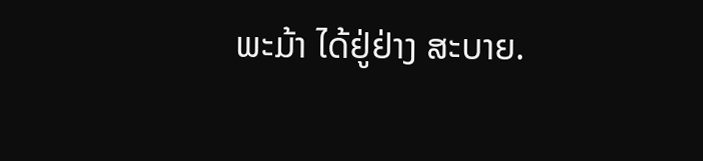ພະມ້າ ໄດ້ຢູ່ຢ່າງ ສະບາຍ.